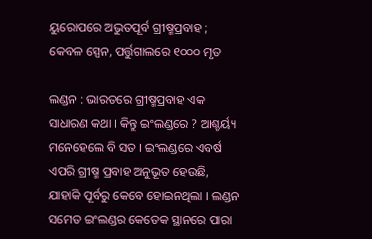ୟୁରୋପରେ ଅଭୁତପୂର୍ବ ଗ୍ରୀଷ୍ମପ୍ରବାହ ; କେବଳ ସ୍ପେନ, ପର୍ତ୍ତୁଗାଲରେ ୧୦୦୦ ମୃତ

ଲଣ୍ଡନ : ଭାରତରେ ଗ୍ରୀଷ୍ମପ୍ରବାହ ଏକ ସାଧାରଣ କଥା । କିନ୍ତୁ ଇଂଲଣ୍ଡରେ ? ଆଶ୍ଚର୍ୟ୍ୟ ମନେହେଲେ ବି ସତ । ଇଂଲଣ୍ଡରେ ଏବର୍ଷ ଏପରି ଗ୍ରୀଷ୍ମ ପ୍ରବାହ ଅନୁଭୂତ ହେଉଛି, ଯାହାକି ପୂର୍ବରୁ କେବେ ହୋଇନଥିଲା । ଲଣ୍ଡନ ସମେତ ଇଂଲଣ୍ଡର କେତେକ ସ୍ଥାନରେ ପାରା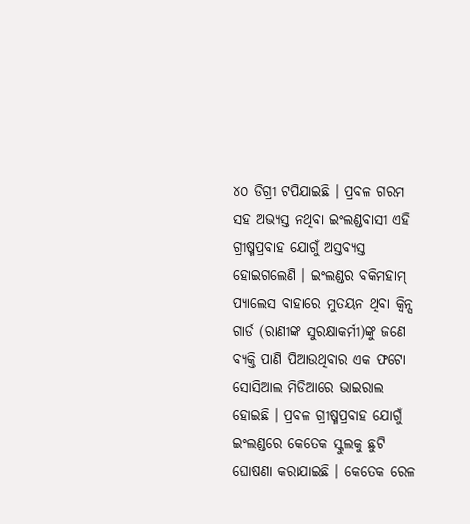୪୦ ଡିଗ୍ରୀ ଟପିଯାଇଛି । ପ୍ରବଳ ଗରମ ସହ ଅଭ୍ୟସ୍ତ ନଥିବା ଇଂଲଣ୍ଡବାସୀ ଏହି ଗ୍ରୀଷ୍ମପ୍ରବାହ ଯୋଗୁଁ ଅସ୍ତବ୍ୟସ୍ତ ହୋଇଗଲେଣି । ଇଂଲଣ୍ଡର ବକିମହାମ୍ ପ୍ୟାଲେସ ବାହାରେ ମୁତୟନ ଥିବା କ୍ବିନ୍ସ ଗାର୍ଡ (ରାଣୀଙ୍କ ସୁରକ୍ଷାକର୍ମୀ)ଙ୍କୁ ଜଣେ ବ୍ୟକ୍ତି ପାଣି ପିଆଉଥିବାର ଏକ ଫଟୋ ସୋସିଆଲ ମିଡିଆରେ ଭାଇରାଲ ହୋଇଛି । ପ୍ରବଳ ଗ୍ରୀଷ୍ମପ୍ରବାହ ଯୋଗୁଁ ଇଂଲଣ୍ଡରେ କେତେକ ସ୍କୁଲକୁ ଛୁଟି ଘୋଷଣା କରାଯାଇଛି । କେତେକ ରେଳ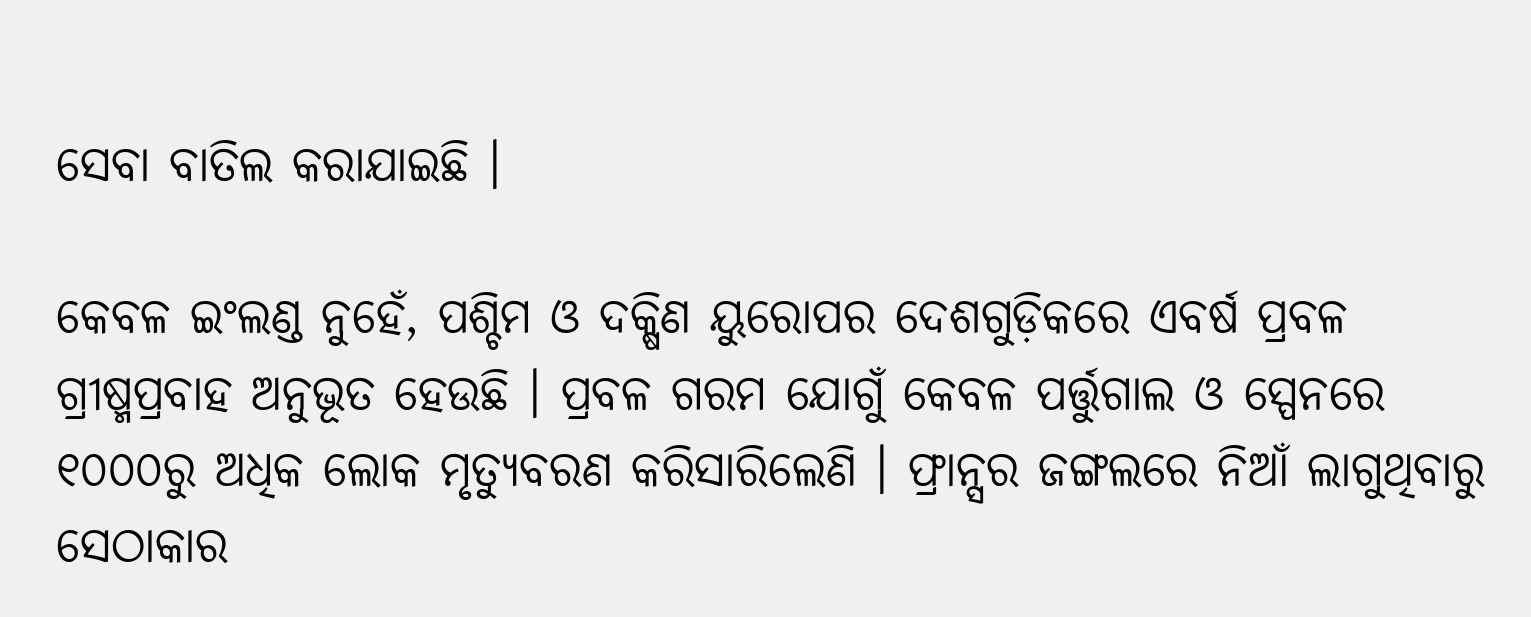ସେବା ବାତିଲ କରାଯାଇଛି ।

କେବଳ ଇଂଲଣ୍ଡ ନୁହେଁ, ପଶ୍ଚିମ ଓ ଦକ୍ଷିଣ ୟୁରୋପର ଦେଶଗୁଡ଼ିକରେ ଏବର୍ଷ ପ୍ରବଳ ଗ୍ରୀଷ୍ମପ୍ରବାହ ଅନୁଭୂତ ହେଉଛି । ପ୍ରବଳ ଗରମ ଯୋଗୁଁ କେବଳ ପର୍ତ୍ତୁଗାଲ ଓ ସ୍ପେନରେ ୧୦୦୦ରୁ ଅଧିକ ଲୋକ ମୃତ୍ୟୁବରଣ କରିସାରିଲେଣି । ଫ୍ରାନ୍ସର ଜଙ୍ଗଲରେ ନିଆଁ ଲାଗୁଥିବାରୁ ସେଠାକାର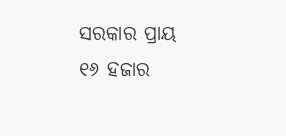ସରକାର ପ୍ରାୟ ୧୬ ହଜାର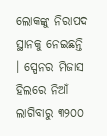ଲୋକଙ୍କୁ ନିରାପଦ ସ୍ଥାନକୁ ନେଇଛନ୍ତି । ସ୍ପେନର ମିଜାସ ହିଲରେ ନିଆଁ ଲାଗିବାରୁ ୩୨୦୦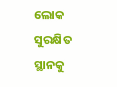ଲୋକ ସୁରକ୍ଷିତ ସ୍ଥାନକୁ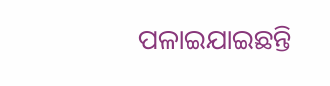ପଳାଇଯାଇଛନ୍ତି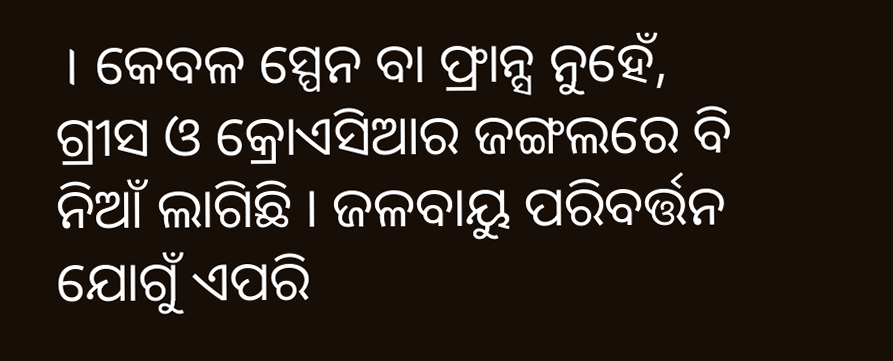। କେବଳ ସ୍ପେନ ବା ଫ୍ରାନ୍ସ ନୁହେଁ, ଗ୍ରୀସ ଓ କ୍ରୋଏସିଆର ଜଙ୍ଗଲରେ ବି ନିଆଁ ଲାଗିଛି । ଜଳବାୟୁ ପରିବର୍ତ୍ତନ ଯୋଗୁଁ ଏପରି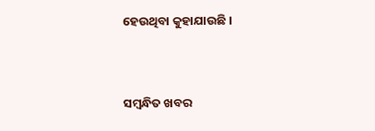ହେଉଥିବା କୁହାଯାଉଛି ।



ସମ୍ବନ୍ଧିତ ଖବର